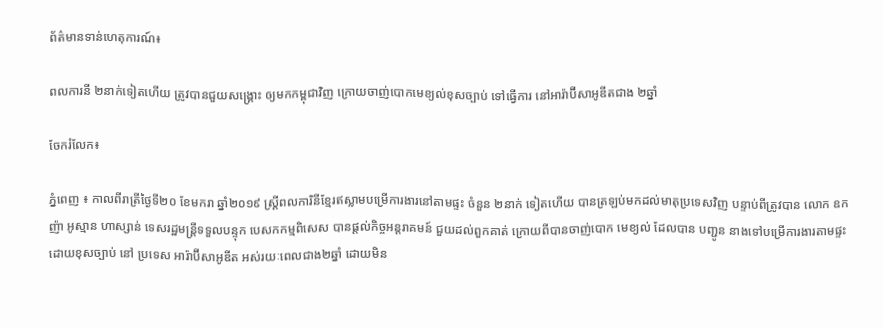ព័ត៌មានទាន់ហេតុការណ៍៖

ពលការនី ២នាក់ទៀតហើយ ត្រូវបានជួយសង្គ្រោះ ឲ្យមកកម្ពុជាវិញ ក្រោយចាញ់បោកមេខ្យល់ខុសច្បាប់ ទៅធ្វើការ នៅអារ៉ាប៊ីសាអូឌីតជាង ២ឆ្នាំ

ចែករំលែក៖

ភ្នំពេញ ៖ កាលពីរាត្រីថ្ងៃទី២០ ខែមករា ឆ្នាំ២០១៩ ស្រ្តីពលការិនីខ្មែរឥស្លាមបម្រើការងារនៅតាមផ្ទះ ចំនួន ២នាក់ ទៀតហើយ បានត្រឡប់មកដល់មាតុប្រទេសវិញ បន្ទាប់ពីត្រូវបាន លោក ឧកញ៉ា អូស្មាន ហាស្សាន់ ទេសរដ្ឋមន្រ្តីទទួលបន្ទុក បេសកកម្មពិសេស បានផ្តល់កិច្ចអន្តរាគមន៍ ជួយដល់ពួកគាត់ ក្រោយពីបានចាញ់បោក មេខ្យល់ ដែលបាន បញ្ជូន នាងទៅបម្រើការងារតាមផ្ទះ ដោយខុសច្បាប់ នៅ ប្រទេស អារ៉ាប៊ីសាអូឌីត អស់រយៈពេលជាង២ឆ្នាំ ដោយមិន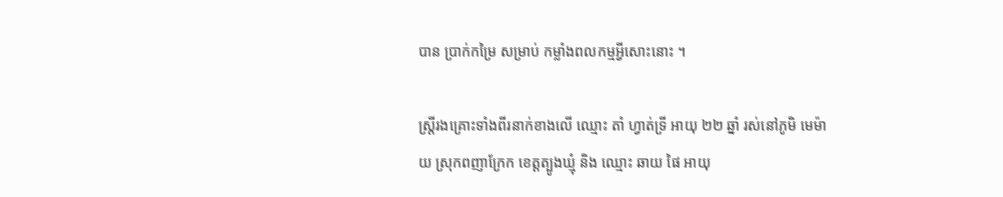បាន ប្រាក់កម្រៃ សម្រាប់ កម្លាំងពលកម្មអ្វីសោះនោះ ។

ស្ត្រីរងគ្រោះទាំងពីរនាក់ខាងលើ ឈ្មោះ តាំ ហ្វាត់ទ្រី អាយុ ២២ ឆ្នាំ រស់នៅភូមិ មេម៉ាយ ស្រុកពញាក្រែក ខេត្តត្បូងឃ្មុំ និង ឈ្មោះ ឆាយ ផៃ អាយុ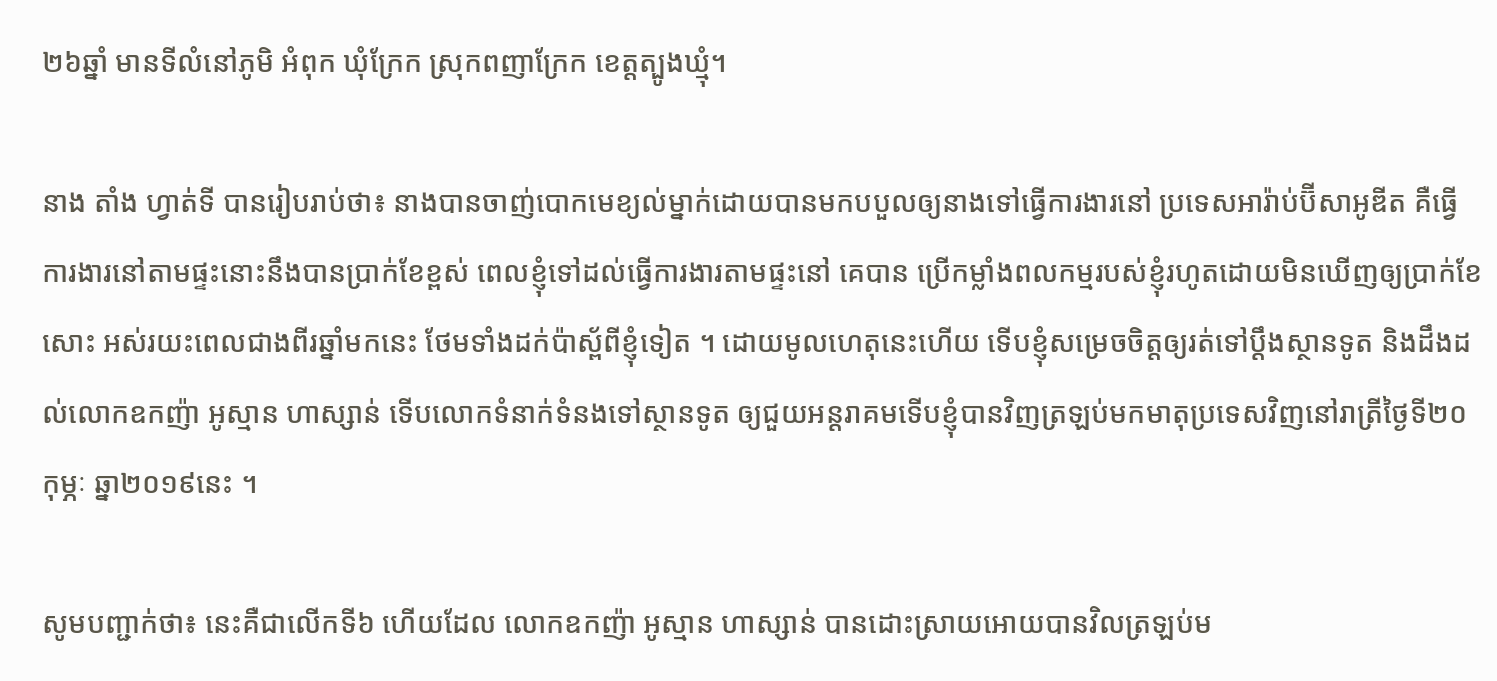២៦ឆ្នាំ មានទីលំនៅភូមិ អំពុក ឃុំក្រែក ស្រុកពញាក្រែក ខេត្តត្បូងឃ្មុំ។

នាង តាំង ហ្វាត់ទី បានរៀបរាប់ថា៖ នាងបានចាញ់បោកមេខ្យល់ម្នាក់ដោយបានមកបបួលឲ្យនាងទៅធ្វើការងារនៅ ប្រទេសអារ៉ាប់ប៊ីសាអូឌីត គឺធ្វើការងារនៅតាមផ្ទះនោះនឹងបានប្រាក់ខែខ្ពស់ ពេលខ្ញុំទៅដល់ធ្វើការងារតាមផ្ទះនៅ គេបាន ប្រើកម្លាំងពលកម្មរបស់ខ្ញុំរហូតដោយមិនឃើញឲ្យប្រាក់ខែសោះ អស់រយះពេលជាងពីរឆ្នាំមកនេះ ថែមទាំងដក់ប៉ាស្ព័ពីខ្ញុំទៀត ។ ដោយមូលហេតុនេះហើយ ទើបខ្ញុំសម្រេចចិត្តឲ្យរត់ទៅប្ដឹងស្ថានទូត និងដឹងដល់លោកឧកញ៉ា អូស្មាន ហាស្សាន់ ទើបលោកទំនាក់ទំនងទៅស្ថានទូត ឲ្យជួយអន្ដរាគមទើបខ្ញុំបានវិញត្រឡប់មកមាតុប្រទេសវិញនៅរាត្រីថ្ងៃទី២០កុម្ភៈ ឆ្នា២០១៩នេះ ។

សូមបញ្ជាក់ថា៖ នេះគឺជាលើកទី៦ ហើយដែល លោកឧកញ៉ា អូស្មាន ហាស្សាន់ បានដោះស្រាយអោយបានវិលត្រឡប់ម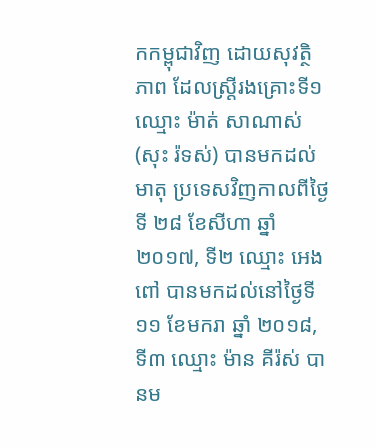កកម្ពុជាវិញ ដោយសុវត្ថិភាព ដែលស្ត្រីរងគ្រោះទី១ ឈ្មោះ ម៉ាត់ សាណាស់ (សុះ រ៉ទស់) បានមកដល់មាតុ ប្រទេសវិញកាលពីថ្ងៃទី ២៨ ខែសីហា ឆ្នាំ២០១៧, ទី២ ឈ្មោះ អេង ពៅ បានមកដល់នៅថ្ងៃទី១១ ខែមករា ឆ្នាំ ២០១៨, ទី៣ ឈ្មោះ ម៉ាន គីរ៉ស់ បានម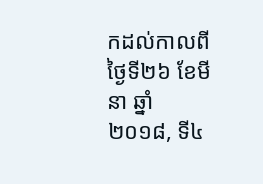កដល់កាលពីថ្ងៃទី២៦ ខែមីនា ឆ្នាំ២០១៨, ទី៤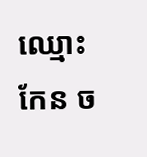ឈ្មោះ កែន ច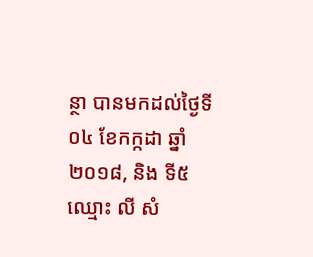ន្ថា បានមកដល់ថ្ងៃទី ០៤ ខែកក្កដា ឆ្នាំ២០១៨, និង ទី៥ ឈ្មោះ លី សំ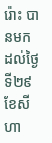រ៉ោះ បានមកដល់ថ្ងៃទី២៩ ខែសីហា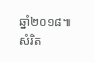ឆ្នាំ២០១៨៕ សំរិត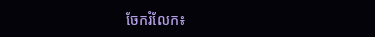ចែករំលែក៖